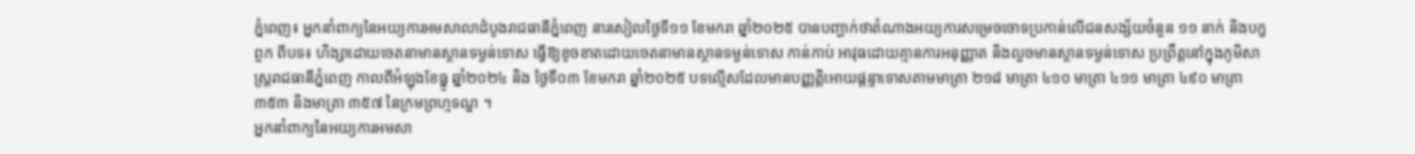ភ្នំពេញ៖ អ្នកនាំពាក្យនៃអយ្យការអមសាលាដំបូងរាជធានីភ្នំពេញ នារសៀលថ្ងៃទី១១ ខែមករា ឆ្នាំ២០២៥ បានបញ្ជាក់ថាតំណាងអយ្យការសម្រេចចោទប្រកាន់លើជនសង្ស័យចំនួន ១១ នាក់ និងបក្ខពួក ពីបទ៖ ហិង្សាដោយចេតនាមានស្ថានទម្ងន់ទោស ធ្វើឱ្យខូចខាតដោយចេតនាមានស្ថានទម្ងន់ទោស កាន់កាប់ អាវុធដោយគ្មានការអនុញ្ញាត និងលួចមានស្ថានទម្ងន់ទោស ប្រព្រឹត្តនៅក្នុងភូមិសាស្ត្ររាជធានីភ្នំពេញ កាលពីអំឡុងខែធ្នូ ឆ្នាំ២០២៤ និង ថ្ងៃទី០៣ ខែមករា ឆ្នាំ២០២៥ បទល្មើសដែលមានបញ្ញត្តិអោយផ្តន្ទាទោសតាមមាត្រា ២១៨ មាត្រា ៤១០ មាត្រា ៤១១ មាត្រា ៤៩០ មាត្រា ៣៥៣ និងមាត្រា ៣៥៧ នៃក្រមព្រហ្មទណ្ឌ ។
អ្នកនាំពាក្យនៃអយ្យការអមសា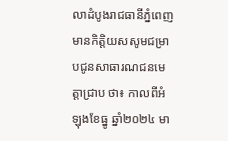លាដំបូងរាជធានីភ្នំពេញ មានកិត្តិយសសូមជម្រាបជូនសាធារណជនមេត្តាជ្រាប ថា៖ កាលពីអំឡុងខែធ្នូ ឆ្នាំ២០២៤ មា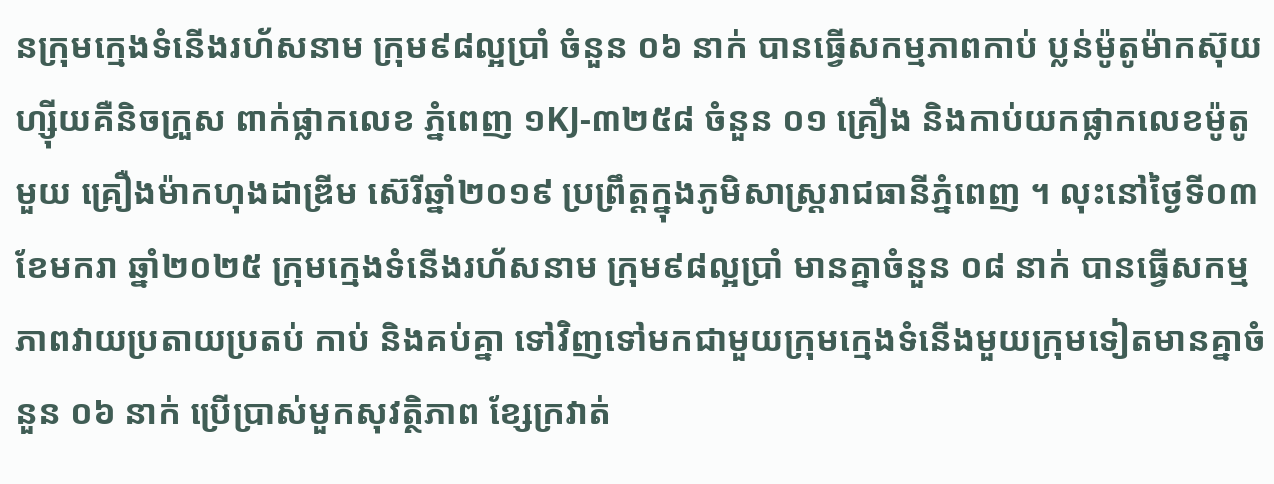នក្រុមក្មេងទំនើងរហ័សនាម ក្រុម៩៨ល្អប្រាំ ចំនួន ០៦ នាក់ បានធ្វើសកម្មភាពកាប់ ប្លន់ម៉ូតូម៉ាកស៊ុយហ្ស៊ីយគឺនិចក្រួស ពាក់ផ្លាកលេខ ភ្នំពេញ ១KJ-៣២៥៨ ចំនួន ០១ គ្រឿង និងកាប់យកផ្លាកលេខម៉ូតូមួយ គ្រឿងម៉ាកហុងដាឌ្រីម ស៊េរីឆ្នាំ២០១៩ ប្រព្រឹត្តក្នុងភូមិសាស្រ្តរាជធានីភ្នំពេញ ។ លុះនៅថ្ងៃទី០៣ ខែមករា ឆ្នាំ២០២៥ ក្រុមក្មេងទំនើងរហ័សនាម ក្រុម៩៨ល្អប្រាំ មានគ្នាចំនួន ០៨ នាក់ បានធ្វើសកម្មភាពវាយប្រតាយប្រតប់ កាប់ និងគប់គ្នា ទៅវិញទៅមកជាមួយក្រុមក្មេងទំនើងមួយក្រុមទៀតមានគ្នាចំនួន ០៦ នាក់ ប្រើប្រាស់មួកសុវត្ថិភាព ខ្សែក្រវាត់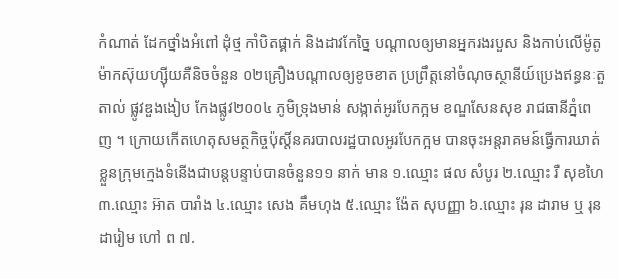កំណាត់ ដែកថ្នាំងអំពៅ ដុំថ្ម កាំបិតផ្គាក់ និងដាវកែច្នៃ បណ្តាលឲ្យមានអ្នករងរបួស និងកាប់លើម៉ូតូម៉ាកស៊ុយហ្ស៊ីយគឺនិចចំនួន ០២គ្រឿងបណ្តាលឲ្យខូចខាត ប្រព្រឹត្តនៅចំណុចស្ថានីយ៍ប្រេងឥន្ធនៈតួតាល់ ផ្លូវឌួងងៀប កែងផ្លូវ២០០៤ ភូមិទ្រុងមាន់ សង្កាត់អូរបែកក្អម ខណ្ឌសែនសុខ រាជធានីភ្នំពេញ ។ ក្រោយកើតហេតុសមត្ថកិច្ចប៉ុស្តិ៍នគរបាលរដ្ឋបាលអូរបែកក្អម បានចុះអន្តរាគមន៍ធ្វើការឃាត់ខ្លួនក្រុមក្មេងទំនើងជាបន្តបន្ទាប់បានចំនួន១១ នាក់ មាន ១.ឈ្មោះ ផល សំបូរ ២.ឈ្មោះ រឺ សុខហៃ ៣.ឈ្មោះ អ៊ាត បារាំង ៤.ឈ្មោះ សេង គឹមហុង ៥.ឈ្មោះ ង៉ែត សុបញ្ញា ៦.ឈ្មោះ រុន ដារាម ឬ រុន ដារៀម ហៅ ព ៧.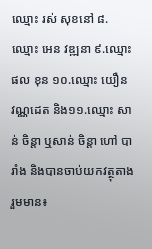ឈ្មោះ រស់ សុខនៅ ៨.ឈ្មោះ អេន វឌ្ឍនា ៩.ឈ្មោះ ផល ខុន ១០.ឈ្មោះ យឿន វណ្ណដេត និង១១.ឈ្មោះ សាន់ ចិន្តា ឬសាន់ ចិន្តា ហៅ បារាំង និងបានចាប់យកវត្ថុតាងរួមមាន៖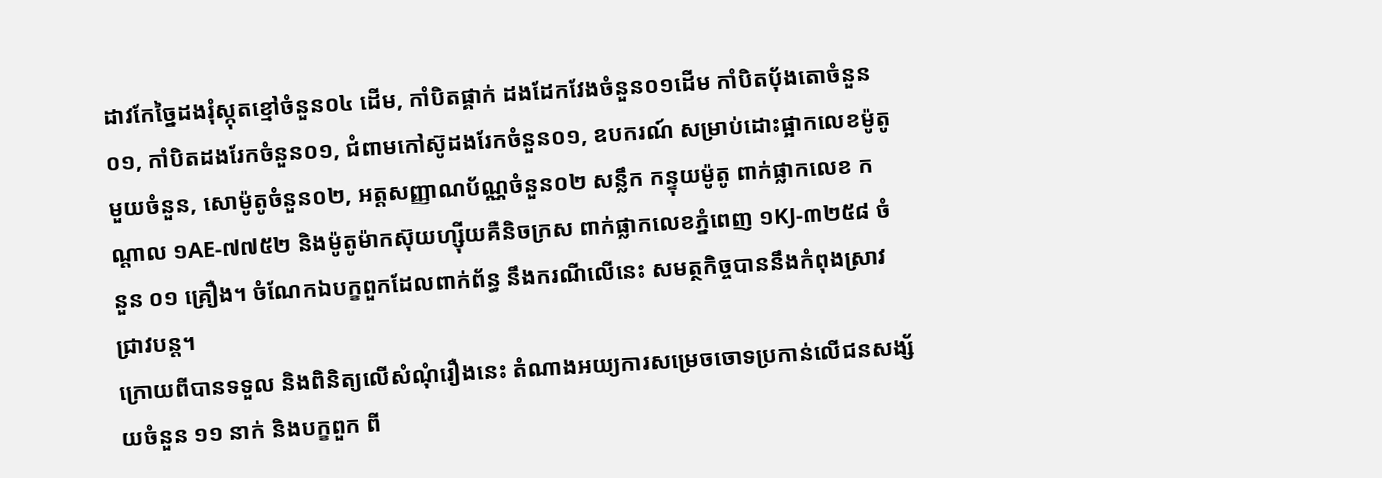ដាវកែច្នៃដងរុំស្កុតខ្មៅចំនួន០៤ ដើម, កាំបិតផ្គាក់ ដងដែកវែងចំនួន០១ដើម កាំបិតប៉័ងតោចំនួន០១, កាំបិតដងរែកចំនួន០១, ជំពាមកៅស៊ូដងរែកចំនួន០១, ឧបករណ៍ សម្រាប់ដោះផ្អាកលេខម៉ូតូមួយចំនួន, សោម៉ូតូចំនួន០២, អត្តសញ្ញាណប័ណ្ណចំនួន០២ សន្លឹក កន្ទុយម៉ូតូ ពាក់ផ្លាកលេខ កណ្តាល ១AE-៧៧៥២ និងម៉ូតូម៉ាកស៊ុយហ្ស៊ីយគឺនិចក្រស ពាក់ផ្លាកលេខភ្នំពេញ ១KJ-៣២៥៨ ចំនួន ០១ គ្រឿង។ ចំណែកឯបក្ខពួកដែលពាក់ព័ន្ធ នឹងករណីលើនេះ សមត្ថកិច្ចបាននឹងកំពុងស្រាវជ្រាវបន្ត។
ក្រោយពីបានទទួល និងពិនិត្យលើសំណុំរឿងនេះ តំណាងអយ្យការសម្រេចចោទប្រកាន់លើជនសង្ស័យចំនួន ១១ នាក់ និងបក្ខពួក ពី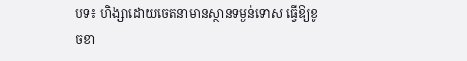បទ៖ ហិង្សាដោយចេតនាមានស្ថានទម្ងន់ទោស ធ្វើឱ្យខូចខា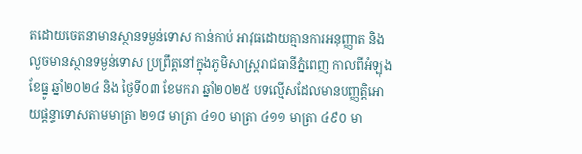តដោយចេតនាមានស្ថានទម្ងន់ទោស កាន់កាប់ អាវុធដោយគ្មានការអនុញ្ញាត និងលួចមានស្ថានទម្ងន់ទោស ប្រព្រឹត្តនៅក្នុងភូមិសាស្រ្តរាជធានីភ្នំពេញ កាលពីអំឡុងខែធ្នូ ឆ្នាំ២០២៤ និង ថ្ងៃទី០៣ ខែមករា ឆ្នាំ២០២៥ បទល្មើសដែលមានបញ្ញត្តិអោយផ្តន្ទាទោសតាមមាត្រា ២១៨ មាត្រា ៤១០ មាត្រា ៤១១ មាត្រា ៤៩០ មា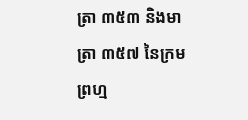ត្រា ៣៥៣ និងមាត្រា ៣៥៧ នៃក្រមព្រហ្ម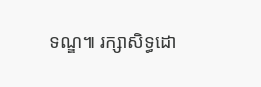ទណ្ឌ៕ រក្សាសិទ្ធដោ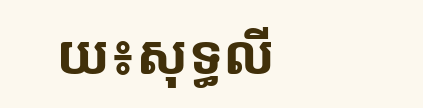យ៖សុទ្ធលី